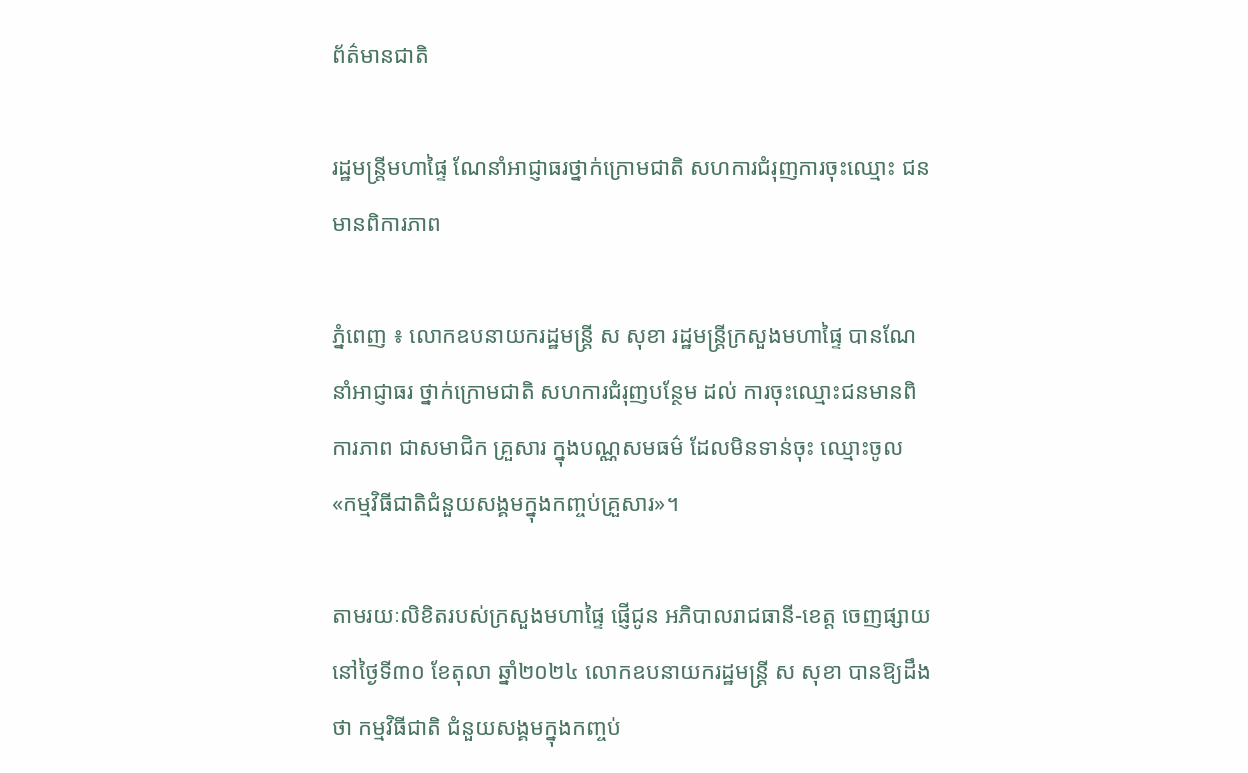ព័ត៌មានជាតិ

រដ្ឋមន្ដ្រីមហាផ្ទៃ ណែនាំអាជ្ញាធរថ្នាក់ក្រោមជាតិ សហការជំរុញការចុះឈ្មោះ ជនមានពិការភាព

ភ្នំពេញ ៖ លោកឧបនាយករដ្ឋមន្ដ្រី ស សុខា រដ្ឋមន្ដ្រីក្រសួងមហាផ្ទៃ បានណែនាំអាជ្ញាធរ ថ្នាក់ក្រោមជាតិ សហការជំរុញបន្ថែម ដល់ ការចុះឈ្មោះជនមានពិការភាព ជាសមាជិក គ្រួសារ ក្នុងបណ្ណសមធម៌ ដែលមិនទាន់ចុះ ឈ្មោះចូល «កម្មវិធីជាតិជំនួយសង្គមក្នុងកញ្ចប់គ្រួសារ»។

តាមរយៈលិខិតរបស់ក្រសួងមហាផ្ទៃ ផ្ញើជូន អភិបាលរាជធានី-ខេត្ត ចេញផ្សាយនៅថ្ងៃទី៣០ ខែតុលា ឆ្នាំ២០២៤ លោកឧបនាយករដ្ឋមន្ដ្រី ស សុខា បានឱ្យដឹងថា កម្មវិធីជាតិ ជំនួយសង្គមក្នុងកញ្ចប់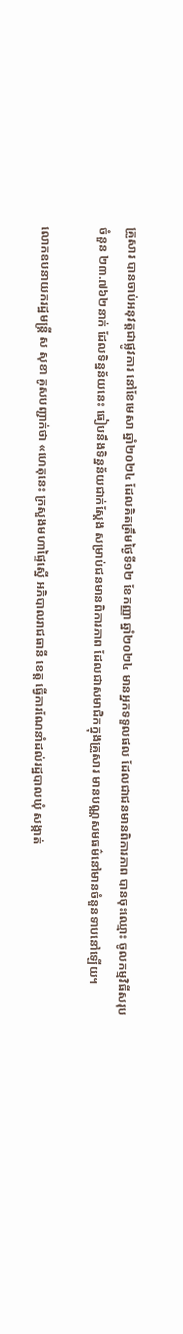គ្រួសារ បានចាប់អនុវត្តជាផ្លូវការ នៅខែមេសា ឆ្នាំ២០២៤ ដែលគិតត្រឹមថ្ងៃទី១២ ខែកញ្ញា ឆ្នាំ២០២៤ មានអ្នកទទួលផល ដែលជាជនមានពិការភាព បានចុះឈ្មោះ ចូលកម្មវិធីសរុបចំនួន ២៣.៧៦២នាក់ ដែលទិន្នន័យនេះ ធៀបនឹងទិន្នន័យជាក់ស្តែង សម្រាប់ជនមានពិការភាព ដែលជាសមាជិកក្នុងគ្រួសារ មានបណ្ណសមធម៌នៅមានចំនួនទាបនៅឡើយ។

លោកឧបនាយករដ្ឋមន្ដ្រី ស សុខា គូសបញ្ជាក់ថា «ហេតុនេះ ក្រសួងមហាផ្ទៃស្នើ អភិបាលរាជធានី ខេត្ត ធ្វើការណែនាំដល់រដ្ឋបាលឃុំ សង្កាត់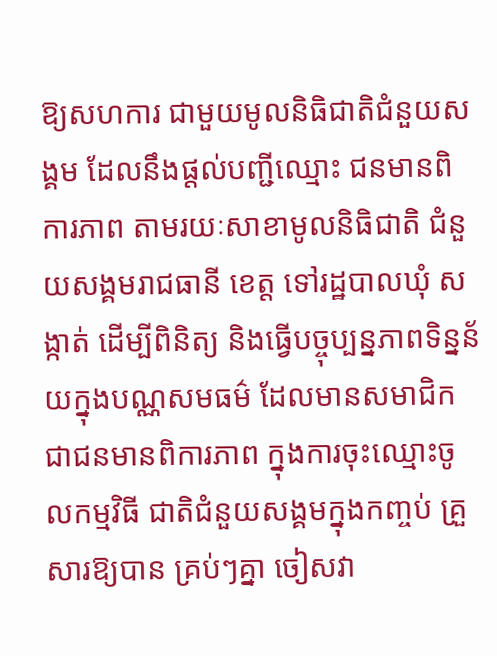ឱ្យសហការ ជាមួយមូលនិធិជាតិជំនួយសង្គម ដែលនឹងផ្តល់បញ្ជីឈ្មោះ ជនមានពិការភាព តាមរយៈសាខាមូលនិធិជាតិ ជំនួយសង្គមរាជធានី ខេត្ត ទៅរដ្ឋបាលឃុំ សង្កាត់ ដើម្បីពិនិត្យ និងធ្វើបច្ចុប្បន្នភាពទិន្នន័យក្នុងបណ្ណសមធម៌ ដែលមានសមាជិក ជាជនមានពិការភាព ក្នុងការចុះឈ្មោះចូលកម្មវិធី ជាតិជំនួយសង្គមក្នុងកញ្ចប់ គ្រួសារឱ្យបាន គ្រប់ៗគ្នា ចៀសវា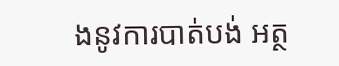ងនូវការបាត់បង់ អត្ថ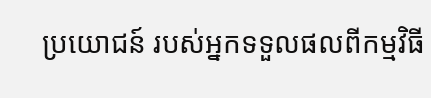ប្រយោជន៍ របស់អ្នកទទួលផលពីកម្មវិធី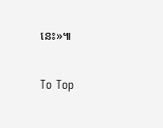នេះ»៕

To Top